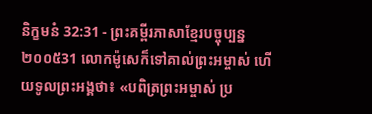និក្ខមនំ 32:31 - ព្រះគម្ពីរភាសាខ្មែរបច្ចុប្បន្ន ២០០៥31 លោកម៉ូសេក៏ទៅគាល់ព្រះអម្ចាស់ ហើយទូលព្រះអង្គថា៖ «បពិត្រព្រះអម្ចាស់ ប្រ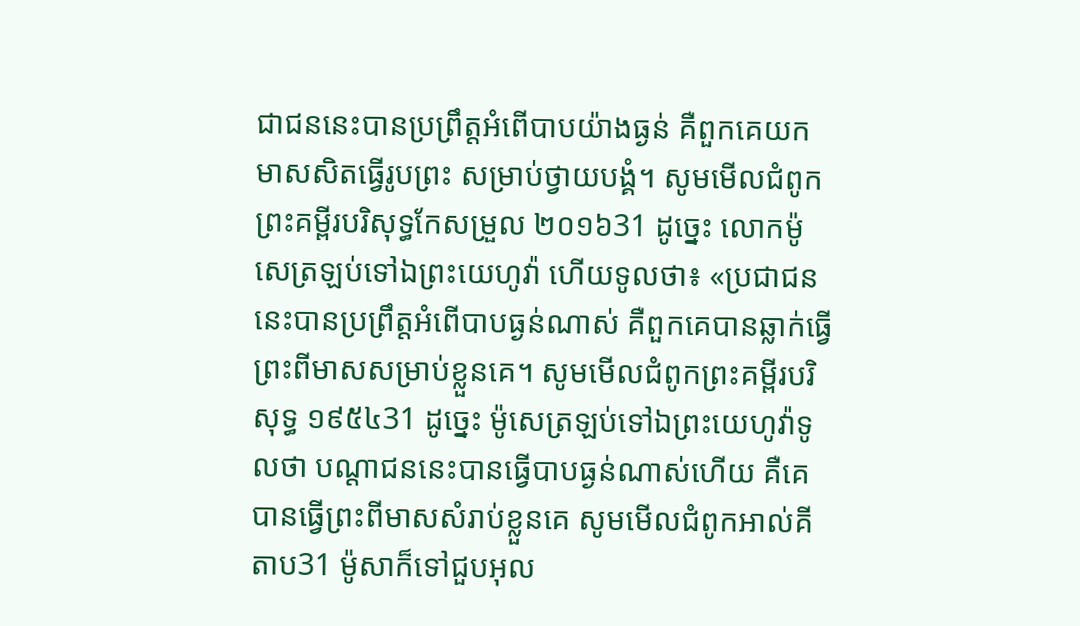ជាជននេះបានប្រព្រឹត្តអំពើបាបយ៉ាងធ្ងន់ គឺពួកគេយកមាសសិតធ្វើរូបព្រះ សម្រាប់ថ្វាយបង្គំ។ សូមមើលជំពូកព្រះគម្ពីរបរិសុទ្ធកែសម្រួល ២០១៦31 ដូច្នេះ លោកម៉ូសេត្រឡប់ទៅឯព្រះយេហូវ៉ា ហើយទូលថា៖ «ប្រជាជននេះបានប្រព្រឹត្តអំពើបាបធ្ងន់ណាស់ គឺពួកគេបានឆ្លាក់ធ្វើព្រះពីមាសសម្រាប់ខ្លួនគេ។ សូមមើលជំពូកព្រះគម្ពីរបរិសុទ្ធ ១៩៥៤31 ដូច្នេះ ម៉ូសេត្រឡប់ទៅឯព្រះយេហូវ៉ាទូលថា បណ្តាជននេះបានធ្វើបាបធ្ងន់ណាស់ហើយ គឺគេបានធ្វើព្រះពីមាសសំរាប់ខ្លួនគេ សូមមើលជំពូកអាល់គីតាប31 ម៉ូសាក៏ទៅជួបអុល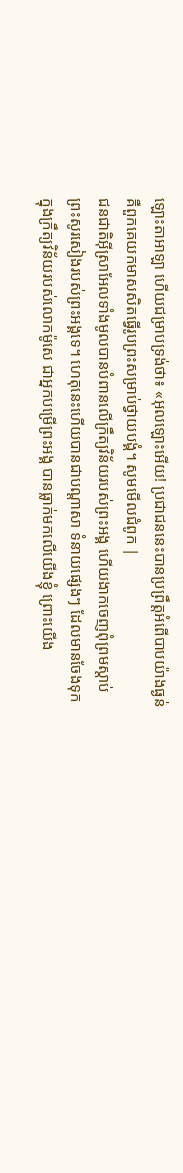ឡោះតាអាឡា ហើយជម្រាបទ្រង់ថា៖ «អុលឡោះអើយ! ប្រជាជននេះបានប្រព្រឹត្តអំពើបាបយ៉ាងធ្ងន់ គឺពួកគេយកមាសសិតធ្វើរូបព្រះសម្រាប់ថ្វាយបង្គំ។ សូមមើលជំពូក |
ជនជាតិអ៊ីស្រាអែលទាំងមូលបានបំពានលើក្រឹត្យវិន័យរបស់ព្រះអង្គ ហើយងាកចេញពុំព្រមស្ដាប់ព្រះសូរសៀងរបស់ព្រះអង្គទេ។ ហេតុនេះហើយបានជាបណ្ដាសា ទំនាយផ្សេងៗ ដែលមានចែងទុកក្នុងក្រឹត្យវិន័យរបស់លោកម៉ូសេ ជាអ្នកបម្រើព្រះអង្គ បានធ្លាក់មកលើយើងខ្ញុំ ព្រោះយើង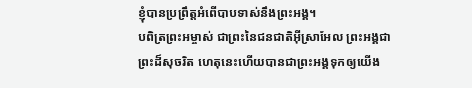ខ្ញុំបានប្រព្រឹត្តអំពើបាបទាស់នឹងព្រះអង្គ។
បពិត្រព្រះអម្ចាស់ ជាព្រះនៃជនជាតិអ៊ីស្រាអែល ព្រះអង្គជាព្រះដ៏សុចរិត ហេតុនេះហើយបានជាព្រះអង្គទុកឲ្យយើង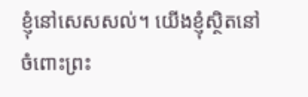ខ្ញុំនៅសេសសល់។ យើងខ្ញុំស្ថិតនៅចំពោះព្រះ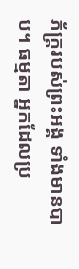ភ័ក្ត្ររបស់ព្រះអង្គ ទាំងមានបាប។ ធម្មតា អ្នកដែលប្រ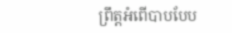ព្រឹត្តអំពើបាបបែប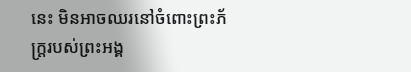នេះ មិនអាចឈរនៅចំពោះព្រះភ័ក្ត្ររបស់ព្រះអង្គ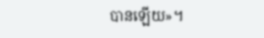បានឡើយ»។